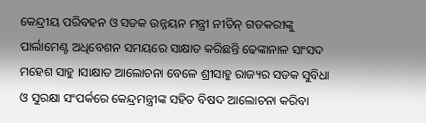କେନ୍ଦ୍ରୀୟ ପରିବହନ ଓ ସଡକ ଉନ୍ନୟନ ମନ୍ତ୍ରୀ ନୀତିନ୍ ଗଡକରୀଙ୍କୁ ପାର୍ଲାମେଣ୍ଟ ଅଧିବେଶନ ସମୟରେ ସାକ୍ଷାତ କରିଛନ୍ତି ଢେଙ୍କାନାଳ ସାଂସଦ ମହେଶ ସାହୁ ।ସାକ୍ଷାତ ଆଲୋଚନା ବେଳେ ଶ୍ରୀସାହୁ ରାଜ୍ୟର ସଡକ ସୁବିଧା ଓ ସୁରକ୍ଷା ସଂପର୍କରେ କେନ୍ଦ୍ରମନ୍ତ୍ରୀଙ୍କ ସହିତ ବିଷଦ ଆଲୋଚନା କରିବା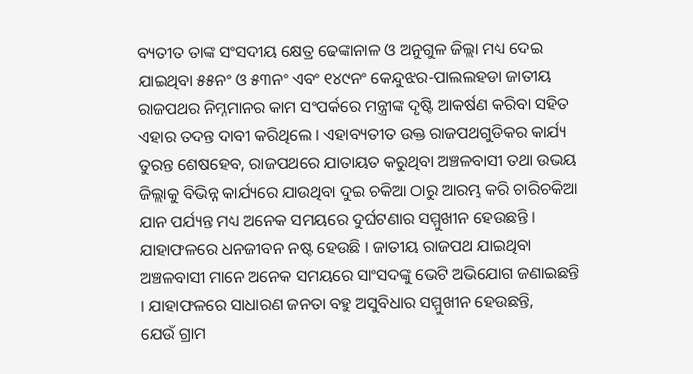ବ୍ୟତୀତ ତାଙ୍କ ସଂସଦୀୟ କ୍ଷେତ୍ର ଢେଙ୍କାନାଳ ଓ ଅନୁଗୁଳ ଜିଲ୍ଲା ମଧ୍ୟ ଦେଇ ଯାଇଥିବା ୫୫ନଂ ଓ ୫୩ନଂ ଏବଂ ୧୪୯ନଂ କେନ୍ଦୁଝର-ପାଲଲହଡା ଜାତୀୟ ରାଜପଥର ନିମ୍ନମାନର କାମ ସଂପର୍କରେ ମନ୍ତ୍ରୀଙ୍କ ଦୃଷ୍ଟି ଆକର୍ଷଣ କରିବା ସହିତ ଏହାର ତଦନ୍ତ ଦାବୀ କରିଥିଲେ । ଏହାବ୍ୟତୀତ ଉକ୍ତ ରାଜପଥଗୁଡିକର କାର୍ଯ୍ୟ ତୁରନ୍ତ ଶେଷହେବ, ରାଜପଥରେ ଯାତାୟତ କରୁଥିବା ଅଞ୍ଚଳବାସୀ ତଥା ଉଭୟ ଜିଲ୍ଲାକୁ ବିଭିନ୍ନ କାର୍ଯ୍ୟରେ ଯାଉଥିବା ଦୁଇ ଚକିଆ ଠାରୁ ଆରମ୍ଭ କରି ଚାରିଚକିଆ ଯାନ ପର୍ଯ୍ୟନ୍ତ ମଧ୍ୟ ଅନେକ ସମୟରେ ଦୁର୍ଘଟଣାର ସମ୍ମୁଖୀନ ହେଉଛନ୍ତି । ଯାହାଫଳରେ ଧନଜୀବନ ନଷ୍ଟ ହେଉଛି । ଜାତୀୟ ରାଜପଥ ଯାଇଥିବା ଅଞ୍ଚଳବାସୀ ମାନେ ଅନେକ ସମୟରେ ସାଂସଦଙ୍କୁ ଭେଟି ଅଭିଯୋଗ ଜଣାଇଛନ୍ତି । ଯାହାଫଳରେ ସାଧାରଣ ଜନତା ବହୁ ଅସୁବିଧାର ସମ୍ମୁଖୀନ ହେଉଛନ୍ତି,
ଯେଉଁ ଗ୍ରାମ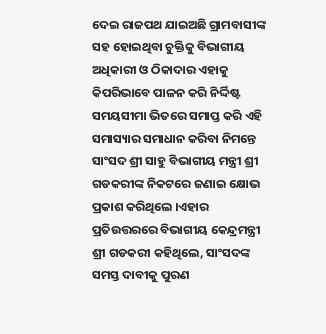ଦେଇ ରାଜପଥ ଯାଇଅଛି ଗ୍ରାମବାସୀଙ୍କ ସହ ହୋଇଥିବା ଚୁକ୍ତିକୁ ବିଭାଗୀୟ ଅଧିକାରୀ ଓ ଠିକାଦାର ଏହାକୁ କିପରିଭାବେ ପାଳନ କରି ନିର୍ଦ୍ଦିଷ୍ଟ ସମୟସୀମା ଭିତରେ ସମାପ୍ତ କରି ଏହି ସମାସ୍ୟାର ସମାଧାନ କରିବା ନିମନ୍ତେ ସାଂସଦ ଶ୍ରୀ ସାହୁ ବିଭାଗୀୟ ମନ୍ତ୍ରୀ ଶ୍ରୀ ଗଡକରୀଙ୍କ ନିକଟରେ ଜଣାଇ କ୍ଷୋଭ ପ୍ରକାଶ କରିଥିଲେ ।ଏହାର ପ୍ରତିଉତ୍ତରରେ ବିଭାଗୀୟ କେନ୍ଦ୍ରମନ୍ତ୍ରୀ ଶ୍ରୀ ଗଡକରୀ କହିଥିଲେ, ସାଂସଦଙ୍କ ସମସ୍ତ ଦାବୀକୁ ପୁରଣ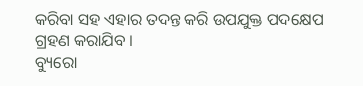କରିବା ସହ ଏହାର ତଦନ୍ତ କରି ଉପଯୁକ୍ତ ପଦକ୍ଷେପ ଗ୍ରହଣ କରାଯିବ ।
ବ୍ୟୁରୋ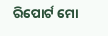ରିପୋର୍ଟ ମୋ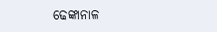ଢେଙ୍କାନାଳ